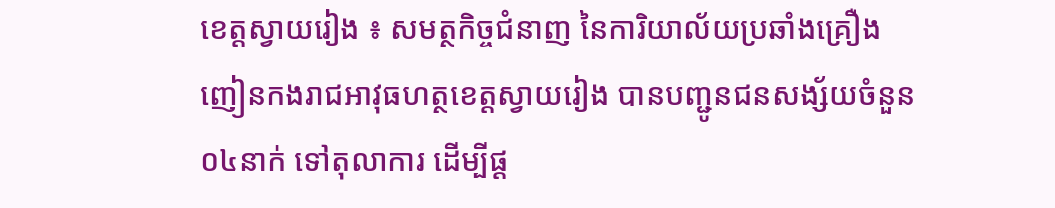ខេត្តស្វាយរៀង ៖ សមត្ថកិច្ចជំនាញ នៃការិយាល័យប្រឆាំងគ្រឿងញៀនកងរាជអាវុធហត្ថខេត្តស្វាយរៀង បានបញ្ជូនជនសង្ស័យចំនួន០៤នាក់ ទៅតុលាការ ដើម្បីផ្ដ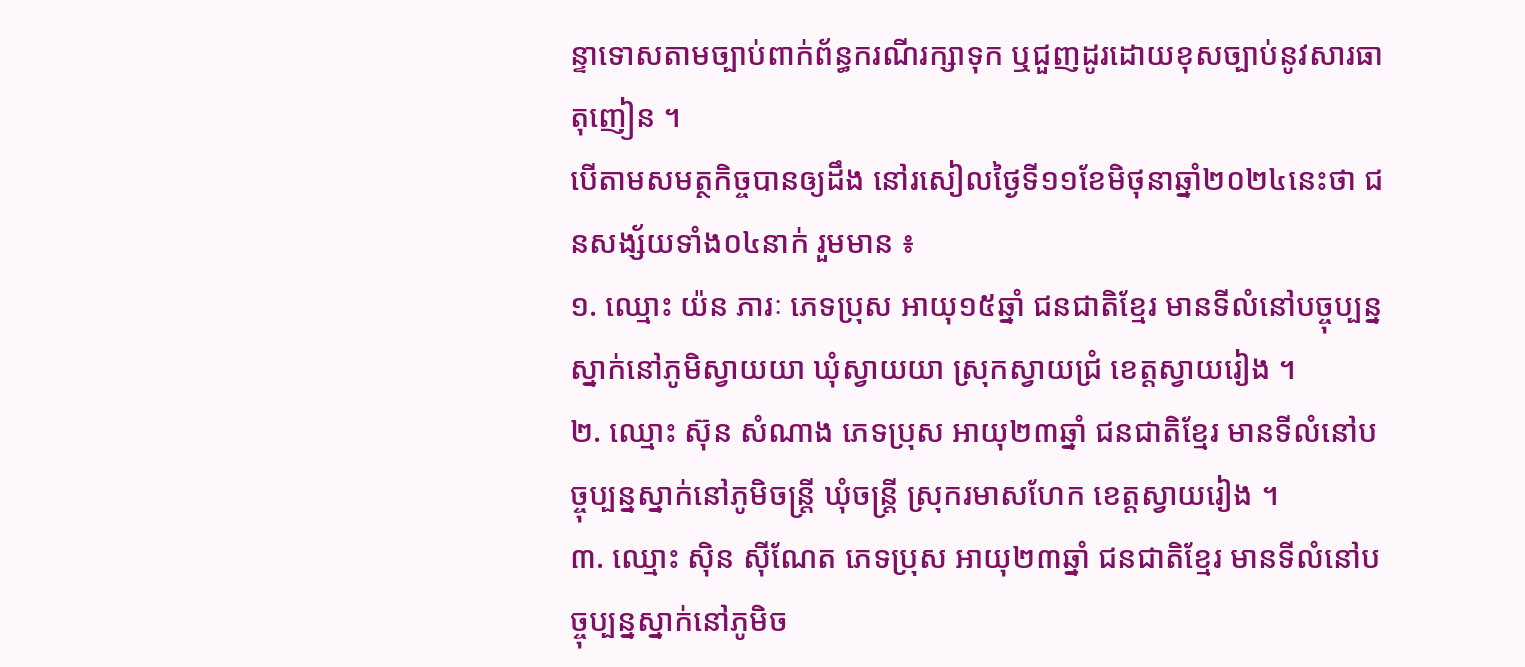ន្ទាទោសតាមច្បាប់ពាក់ព័ន្ធករណីរក្សាទុក ឬជួញដូរដោយខុសច្បាប់នូវសារធាតុញៀន ។
បើតាមសមត្ថកិច្ចបានឲ្យដឹង នៅរសៀលថ្ងៃទី១១ខែមិថុនាឆ្នាំ២០២៤នេះថា ជនសង្ស័យទាំង០៤នាក់ រួមមាន ៖
១. ឈ្មោះ យ៉ន ភារៈ ភេទប្រុស អាយុ១៥ឆ្នាំ ជនជាតិខ្មែរ មានទីលំនៅបច្ចុប្បន្នស្នាក់នៅភូមិស្វាយយា ឃុំស្វាយយា ស្រុកស្វាយជ្រំ ខេត្តស្វាយរៀង ។
២. ឈ្មោះ ស៊ុន សំណាង ភេទប្រុស អាយុ២៣ឆ្នាំ ជនជាតិខ្មែរ មានទីលំនៅបច្ចុប្បន្នស្នាក់នៅភូមិចន្ត្រី ឃុំចន្ត្រី ស្រុករមាសហែក ខេត្តស្វាយរៀង ។
៣. ឈ្មោះ ស៊ិន ស៊ីណែត ភេទប្រុស អាយុ២៣ឆ្នាំ ជនជាតិខ្មែរ មានទីលំនៅបច្ចុប្បន្នស្នាក់នៅភូមិច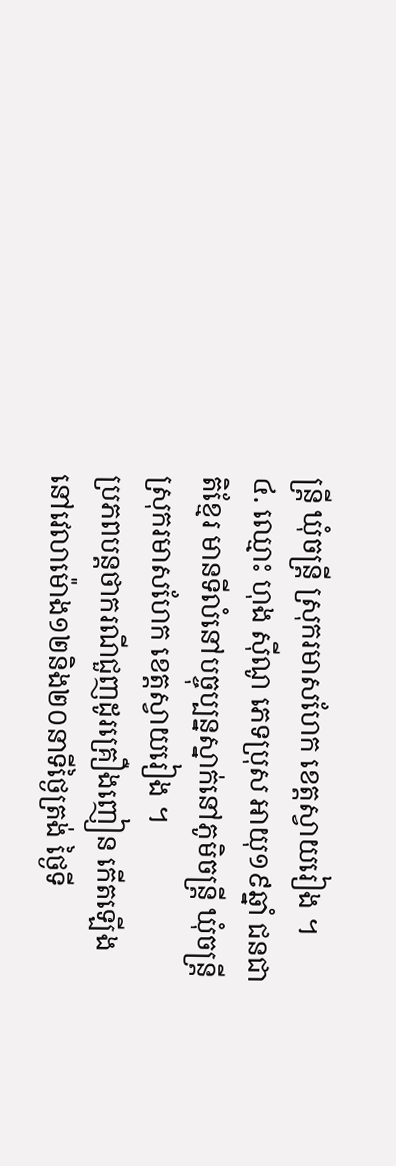ន្ត្រី ឃុំចន្ត្រី ស្រុករមាសហែក ខេត្តស្វាយរៀង ។
៤. ឈ្មោះ ហុង ស៊ីណូ ភេទប្រុស អាយុ១៩ឆ្នាំ ជនជាតិខ្មែរ មានទីលំនៅបច្ចុប្បន្នស្នាក់នៅភូមិចន្ត្រី ឃុំចន្ត្រី ស្រុករមាសហែក ខេត្តស្វាយរៀង ។
ប្រភពបន្តថាករណីជួញដូរគ្រឿងញៀន កើតឡើង នៅវេលាម៉ោង១២និង២០នាទីថ្ងៃត្រង់ ថ្ងៃទី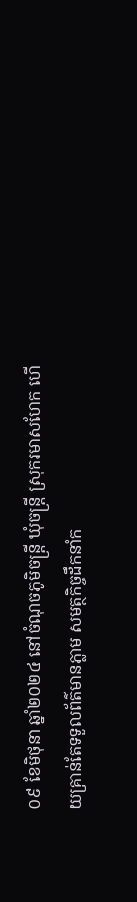០៩ ខែមិថុនា ឆ្នាំ២០២៤ នៅចំណុចភូមិចន្ត្រី ឃុំចន្ត្រី ស្រុករមាសហែក ហើយគ្រាន់តែទទួលព័ត៌មានភ្លាម សមត្ថកិច្ចដឹកនាំក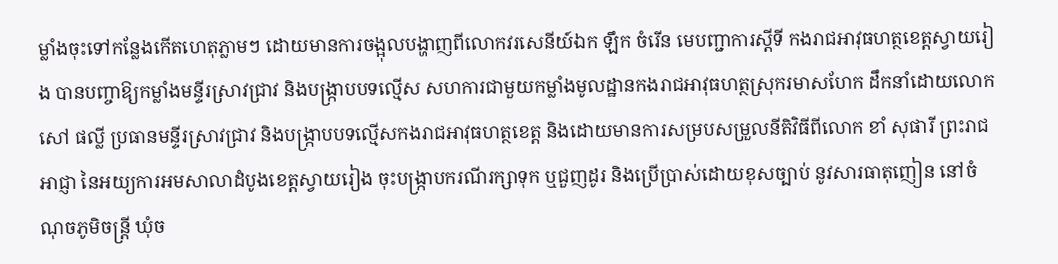ម្លាំងចុះទៅកន្លែងកើតហេតុភ្លាមៗ ដោយមានការចង្អុលបង្ហាញពីលោកវរសេនីយ៍ឯក ឡឹក ចំរើន មេបញ្ជាការស្តីទី កងរាជអាវុធហត្ថខេត្តស្វាយរៀង បានបញ្ចាឱ្យកម្លាំងមន្ទីរស្រាវជ្រាវ និងបង្ក្រាបបទល្មើស សហការជាមួយកម្លាំងមូលដ្ឋានកងរាជអាវុធហត្ថស្រុករមាសហែក ដឹកនាំដោយលោកសៅ ផល្លី ប្រធានមន្ទីរស្រាវជ្រាវ និងបង្ក្រាបបទល្មើសកងរាជអាវុធហត្ថខេត្ត និងដោយមានការសម្របសម្រួលនីតិវិធីពីលោក ខាំ សុផារី ព្រះរាជអាជ្ញា នៃអយ្យការអមសាលាដំបូងខេត្តស្វាយរៀង ចុះបង្ក្រាបករណីរក្សាទុក ឬជួញដូរ និងប្រើប្រាស់ដោយខុសច្បាប់ នូវសារធាតុញៀន នៅចំណុចភូមិចន្ត្រី ឃុំច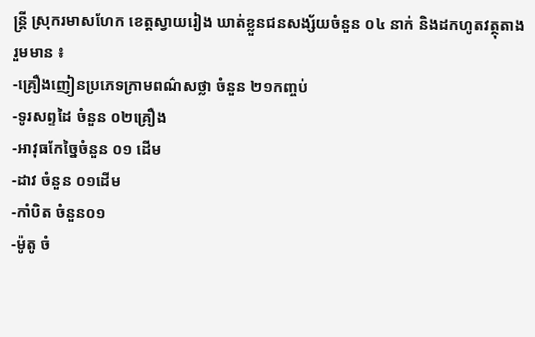ន្ត្រី ស្រុករមាសហែក ខេត្តស្វាយរៀង ឃាត់ខ្លួនជនសង្ស័យចំនួន ០៤ នាក់ និងដកហូតវត្ថុតាង រួមមាន ៖
-គ្រឿងញៀនប្រភេទក្រាមពណ៌សថ្លា ចំនួន ២១កញ្ចប់
-ទូរសព្ទដៃ ចំនួន ០២គ្រឿង
-អាវុធកែច្នៃចំនួន ០១ ដើម
-ដាវ ចំនួន ០១ដើម
-កាំបិត ចំនួន០១
-ម៉ូតូ ចំ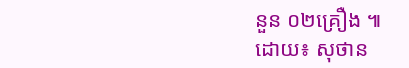នួន ០២គ្រឿង ៕
ដោយ៖ សុថាន